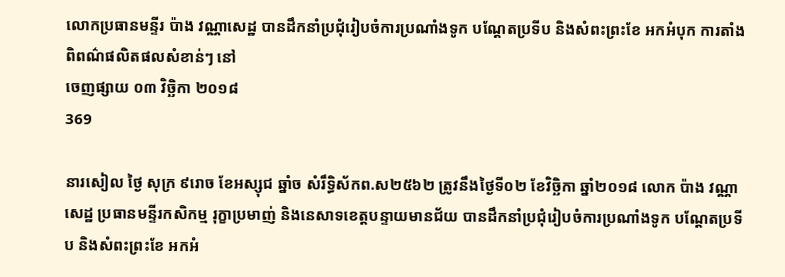លោកប្រធានមន្ទីរ ប៉ាង វណ្ណាសេដ្ឋ បានដឹកនាំប្រជុំរៀបចំការប្រណាំងទូក បណ្ដែតប្រទីប និងសំពះព្រះខែ អកអំបុក ការតាំងពិពណ៌ផលិតផលសំខាន់ៗ នៅ
ចេញផ្សាយ ០៣ វិច្ឆិកា ២០១៨
369

នារសៀល ថ្ងៃ សុក្រ ៩រោច ខែអស្សុជ ឆ្នាំច សំរឹទ្ធិស័កព.ស២៥៦២ ត្រូវនឹងថ្ងៃទី០២ ខែវិច្ឆិកា ឆ្នាំ២០១៨ លោក ប៉ាង វណ្ណាសេដ្ឋ ប្រធានមន្ទីរកសិកម្ម រុក្ខាប្រមាញ់ និងនេសាទខេត្តបន្ទាយមានជ័យ បានដឹកនាំប្រជុំរៀបចំការប្រណាំងទូក បណ្ដែតប្រទីប និងសំពះព្រះខែ អកអំ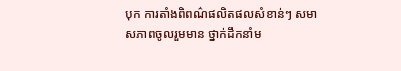បុក ការតាំងពិពណ៌ផលិតផលសំខាន់ៗ សមាសភាពចូលរួមមាន ថ្នាក់ដឹកនាំម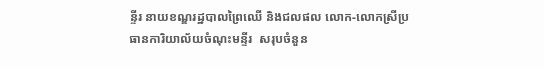ន្ទីរ នាយខណ្ឌរដ្ឋបាលព្រៃឈើ និងជលផល លោក-លោកស្រីប្រធានការិយាល័យចំណុះមន្ទីរ  សរុបចំនួន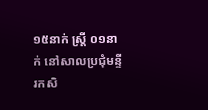១៥នាក់ ស្ត្រី ០១នាក់ នៅសាលប្រជុំមន្ទីរកសិ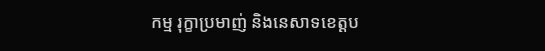កម្ម រុក្ខាប្រមាញ់ និងនេសាទខេត្តប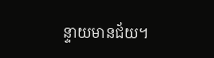ន្ទាយមានជ័យ។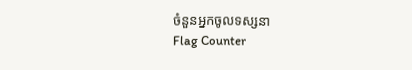ចំនួនអ្នកចូលទស្សនា
Flag Counter